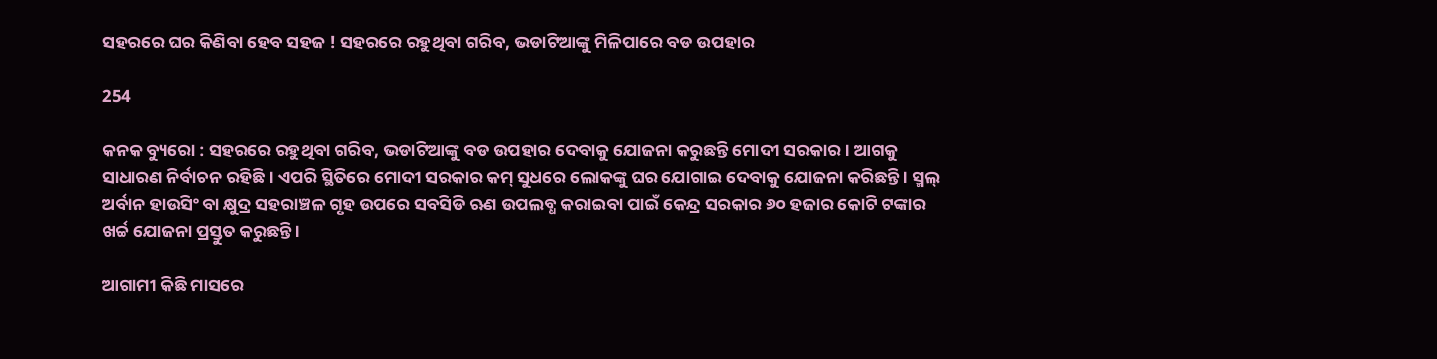ସହରରେ ଘର କିଣିବା ହେବ ସହଜ ! ସହରରେ ରହୁଥିବା ଗରିବ, ଭଡାଟିଆଙ୍କୁ ମିଳିପାରେ ବଡ ଉପହାର

254

କନକ ବ୍ୟୁରୋ : ସହରରେ ରହୁଥିବା ଗରିବ, ଭଡାଟିଆଙ୍କୁ ବଡ ଉପହାର ଦେବାକୁ ଯୋଜନା କରୁଛନ୍ତି ମୋଦୀ ସରକାର । ଆଗକୁ ସାଧାରଣ ନିର୍ବାଚନ ରହିଛି । ଏପରି ସ୍ଥିତିରେ ମୋଦୀ ସରକାର କମ୍ ସୁଧରେ ଲୋକଙ୍କୁ ଘର ଯୋଗାଇ ଦେବାକୁ ଯୋଜନା କରିଛନ୍ତି । ସ୍ମଲ୍ ଅର୍ବାନ ହାଉସିଂ ବା କ୍ଷୁଦ୍ର ସହରାଞ୍ଚଳ ଗୃହ ଉପରେ ସବସିଡି ଋଣ ଉପଲବ୍ଧ କରାଇବା ପାଇଁ କେନ୍ଦ୍ର ସରକାର ୬୦ ହଜାର କୋଟି ଟଙ୍କାର ଖର୍ଚ୍ଚ ଯୋଜନା ପ୍ରସ୍ତୁତ କରୁଛନ୍ତି ।

ଆଗାମୀ କିଛି ମାସରେ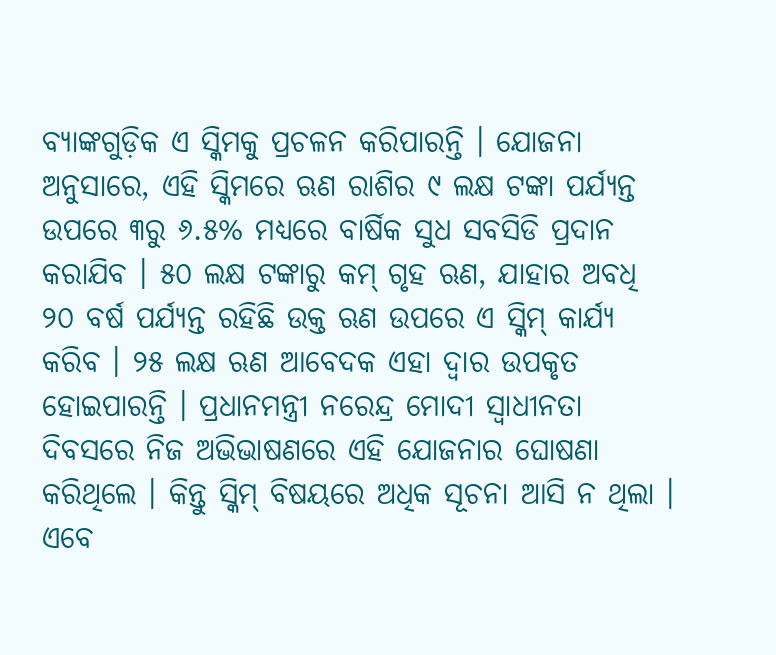ବ୍ୟାଙ୍କଗୁଡ଼ିକ ଏ ସ୍କିମକୁ ପ୍ରଚଳନ କରିପାରନ୍ତି । ଯୋଜନା ଅନୁସାରେ, ଏହି ସ୍କିମରେ ଋଣ ରାଶିର ୯ ଲକ୍ଷ ଟଙ୍କା ପର୍ଯ୍ୟନ୍ତ ଉପରେ ୩ରୁ ୬.୫% ମଧ୍ୟରେ ବାର୍ଷିକ ସୁଧ ସବସିଡି ପ୍ରଦାନ କରାଯିବ । ୫୦ ଲକ୍ଷ ଟଙ୍କାରୁ କମ୍ ଗୃହ ଋଣ, ଯାହାର ଅବଧି ୨୦ ବର୍ଷ ପର୍ଯ୍ୟନ୍ତ ରହିଛି ଉକ୍ତ ଋଣ ଉପରେ ଏ ସ୍କିମ୍ କାର୍ଯ୍ୟ କରିବ । ୨୫ ଲକ୍ଷ ଋଣ ଆବେଦକ ଏହା ଦ୍ୱାର ଉପକୃତ ହୋଇପାରନ୍ତି । ପ୍ରଧାନମନ୍ତ୍ରୀ ନରେନ୍ଦ୍ର ମୋଦୀ ସ୍ୱାଧୀନତା ଦିବସରେ ନିଜ ଅଭିଭାଷଣରେ ଏହି ଯୋଜନାର ଘୋଷଣା କରିଥିଲେ । କିନ୍ତୁ ସ୍କିମ୍ ବିଷୟରେ ଅଧିକ ସୂଚନା ଆସି ନ ଥିଲା । ଏବେ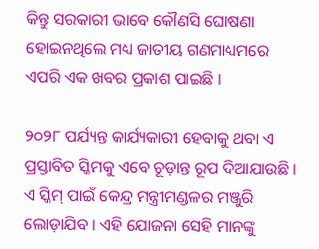କିନ୍ତୁ ସରକାରୀ ଭାବେ କୌଣସି ଘୋଷଣା ହୋଇନଥିଲେ ମଧ୍ୟ ଜାତୀୟ ଗଣମାଧ୍ୟମରେ ଏପରି ଏକ ଖବର ପ୍ରକାଶ ପାଇଛି ।

୨୦୨୮ ପର୍ଯ୍ୟନ୍ତ କାର୍ଯ୍ୟକାରୀ ହେବାକୁ ଥବା ଏ ପ୍ରସ୍ତାବିତ ସ୍କିମକୁ ଏବେ ଚୂଡ଼ାନ୍ତ ରୂପ ଦିଆଯାଉଛି । ଏ ସ୍କିମ୍ ପାଇଁ କେନ୍ଦ୍ର ମନ୍ତ୍ରୀମଣ୍ଡଳର ମଞ୍ଜୁରି ଲୋଡ଼ାଯିବ । ଏହି ଯୋଜନା ସେହି ମାନଙ୍କୁ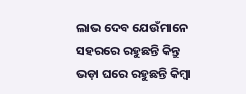ଲାଭ ଦେବ ଯେଉଁମାନେ ସହରରେ ରହୁଛନ୍ତି କିନ୍ତୁ ଭଡ଼ା ଘରେ ରହୁଛନ୍ତି କିମ୍ବା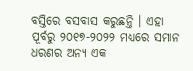ବସ୍ତିରେ ବସବାସ କରୁଛନ୍ତି । ଏହା ପୂର୍ବରୁ ୨୦୧୭-୨୦୨୨ ମଧ୍ୟରେ ସମାନ ଧରଣର ଅନ୍ୟ ଏକ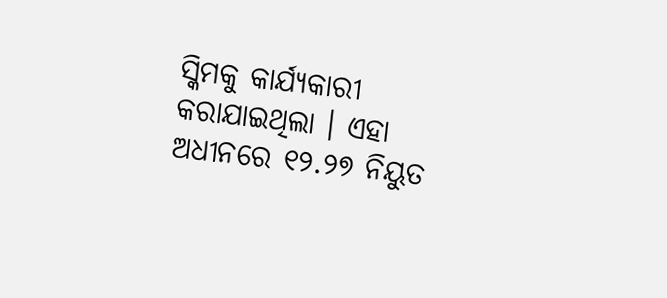ସ୍କିମକୁ କାର୍ଯ୍ୟକାରୀ କରାଯାଇଥିଲା । ଏହା ଅଧୀନରେ ୧୨.୨୭ ନିୟୁତ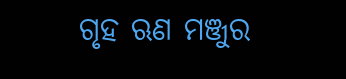ଗୃହ ଋଣ ମଞ୍ଜୁର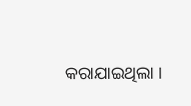କରାଯାଇଥିଲା ।